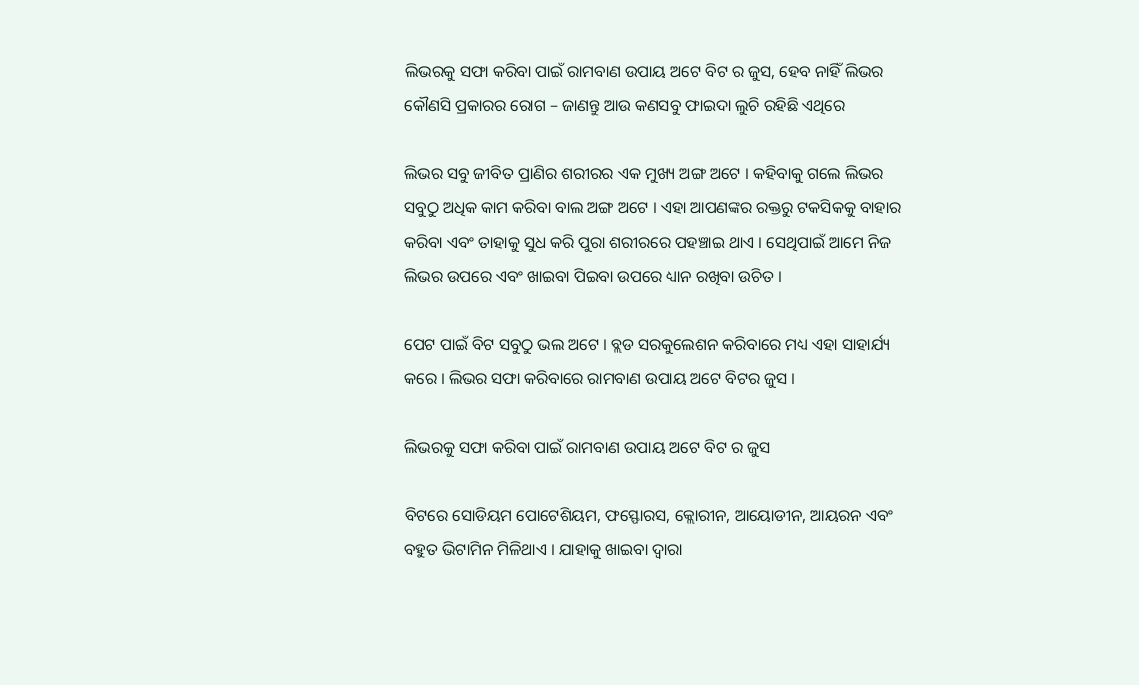ଲିଭରକୁ ସଫା କରିବା ପାଇଁ ରାମବାଣ ଉପାୟ ଅଟେ ବିଟ ର ଜୁସ, ହେବ ନାହିଁ ଲିଭର କୌଣସି ପ୍ରକାରର ରୋଗ – ଜାଣନ୍ତୁ ଆଉ କଣସବୁ ଫାଇଦା ଲୁଚି ରହିଛି ଏଥିରେ

ଲିଭର ସବୁ ଜୀବିତ ପ୍ରାଣିର ଶରୀରର ଏକ ମୁଖ୍ୟ ଅଙ୍ଗ ଅଟେ । କହିବାକୁ ଗଲେ ଲିଭର ସବୁଠୁ ଅଧିକ କାମ କରିବା ବାଲ ଅଙ୍ଗ ଅଟେ । ଏହା ଆପଣଙ୍କର ରକ୍ତରୁ ଟକସିକକୁ ବାହାର କରିବା ଏବଂ ତାହାକୁ ସୁଧ କରି ପୁରା ଶରୀରରେ ପହଞ୍ଚାଇ ଥାଏ । ସେଥିପାଇଁ ଆମେ ନିଜ ଲିଭର ଉପରେ ଏବଂ ଖାଇବା ପିଇବା ଉପରେ ଧ୍ୟାନ ରଖିବା ଉଚିତ ।

ପେଟ ପାଇଁ ବିଟ ସବୁଠୁ ଭଲ ଅଟେ । ବ୍ଲଡ ସରକୁଲେଶନ କରିବାରେ ମଧ୍ୟ ଏହା ସାହାର୍ଯ୍ୟ କରେ । ଲିଭର ସଫା କରିବାରେ ରାମବାଣ ଉପାୟ ଅଟେ ବିଟର ଜୁସ ।

ଲିଭରକୁ ସଫା କରିବା ପାଇଁ ରାମବାଣ ଉପାୟ ଅଟେ ବିଟ ର ଜୁସ

ବିଟରେ ସୋଡିୟମ ପୋଟେଶିୟମ, ଫସ୍ଫୋରସ, କ୍ଲୋରୀନ, ଆୟୋଡୀନ, ଆୟରନ ଏବଂ ବହୁତ ଭିଟାମିନ ମିଳିଥାଏ । ଯାହାକୁ ଖାଇବା ଦ୍ଵାରା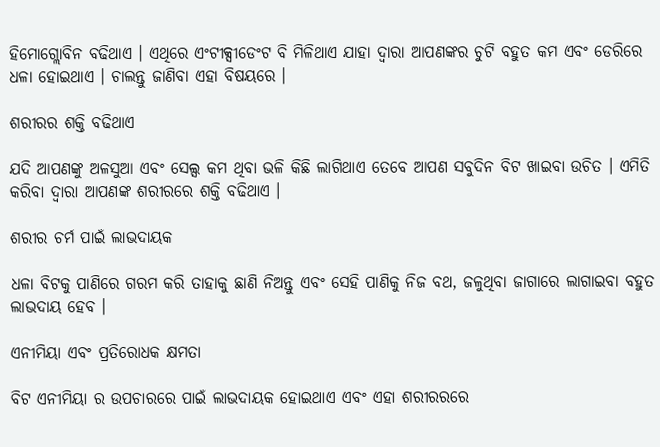ହିମୋଗ୍ଲୋବିନ ବଢିଥାଏ । ଏଥିରେ ଏଂଟୀକ୍ସୀଡେଂଟ ବି ମିଳିଥାଏ ଯାହା ଦ୍ଵାରା ଆପଣଙ୍କର ଚୁଟି ବହୁତ କମ ଏବଂ ଡେରିରେ ଧଳା ହୋଇଥାଏ । ଚାଲନ୍ତୁ ଜାଣିବା ଏହା ବିଷୟରେ ।

ଶରୀରର ଶକ୍ତି ବଢିଥାଏ

ଯଦି ଆପଣଙ୍କୁ ଅଳସୁଆ ଏବଂ ସେଲ୍ସ କମ ଥିବା ଭଳି କିଛି ଲାଗିଥାଏ ତେବେ ଆପଣ ସବୁଦିନ ବିଟ ଖାଇବା ଉଚିତ । ଏମିତି କରିବା ଦ୍ଵାରା ଆପଣଙ୍କ ଶରୀରରେ ଶକ୍ତି ବଢିଥାଏ ।

ଶରୀର ଚର୍ମ ପାଇଁ ଲାଭଦାୟକ

ଧଳା ବିଟକୁ ପାଣିରେ ଗରମ କରି ତାହାକୁ ଛାଣି ନିଅନ୍ତୁ ଏବଂ ସେହି ପାଣିକୁ ନିଜ ବଥ, ଜଳୁଥିବା ଜାଗାରେ ଲାଗାଇବା ବହୁତ ଲାଭଦାୟ ହେବ ।

ଏନୀମିୟା ଏବଂ ପ୍ରତିରୋଧକ କ୍ଷମତା

ବିଟ ଏନୀମିୟା ର ଉପଚାରରେ ପାଇଁ ଲାଭଦାୟକ ହୋଇଥାଏ ଏବଂ ଏହା ଶରୀରରରେ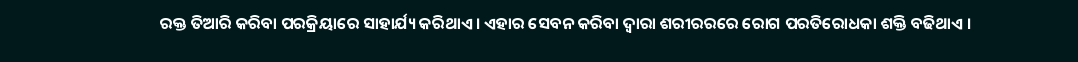ରକ୍ତ ତିଆରି କରିବା ପରକ୍ରିୟାରେ ସାହାର୍ଯ୍ୟ କରିଥାଏ । ଏହାର ସେବନ କରିବା ଦ୍ଵାରା ଶରୀରରରେ ରୋଗ ପରତିରୋଧକା ଶକ୍ତି ବଢିଥାଏ ।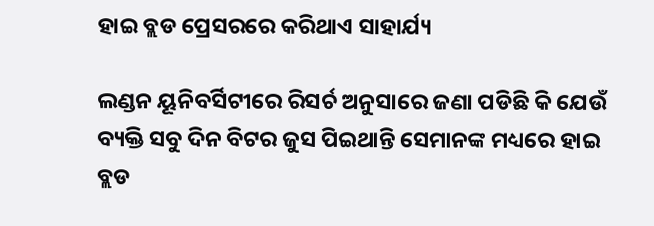ହାଇ ବ୍ଲଡ ପ୍ରେସରରେ କରିଥାଏ ସାହାର୍ଯ୍ୟ

ଲଣ୍ଡନ ୟୂନିବର୍ସିଟୀରେ ରିସର୍ଚ ଅନୁସାରେ ଜଣା ପଡିଛି କି ଯେଉଁ ବ୍ୟକ୍ତି ସବୁ ଦିନ ବିଟର ଜୁସ ପିଇଥାନ୍ତି ସେମାନଙ୍କ ମଧ୍ୟରେ ହାଇ ବ୍ଲଡ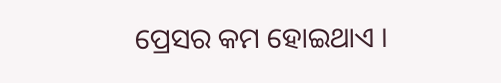ପ୍ରେସର କମ ହୋଇଥାଏ ।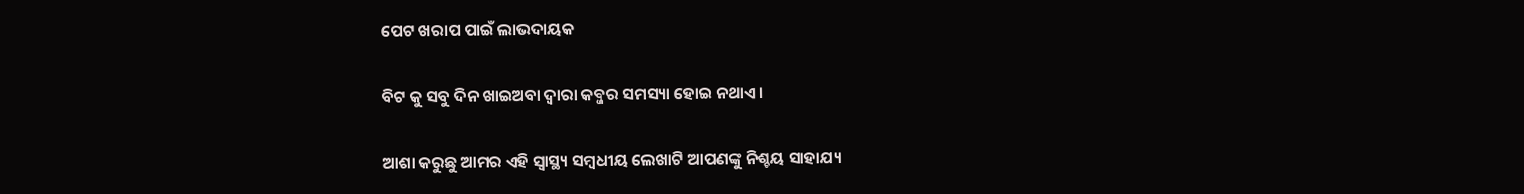ପେଟ ଖରାପ ପାଇଁ ଲାଭଦାୟକ

ବିଟ କୁ ସବୁ ଦିନ ଖାଇଅବା ଦ୍ଵାରା କବ୍ଜର ସମସ୍ୟା ହୋଇ ନଥାଏ ।

ଆଶା କରୁଛୁ ଆମର ଏହି ସ୍ୱାସ୍ଥ୍ୟ ସମ୍ବଧୀୟ ଲେଖାଟି ଆପଣଙ୍କୁ ନିଶ୍ଚୟ ସାହାଯ୍ୟ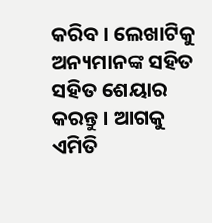କରିବ । ଲେଖାଟିକୁ ଅନ୍ୟମାନଙ୍କ ସହିତ ସହିତ ଶେୟାର କରନ୍ତୁ । ଆଗକୁ ଏମିତି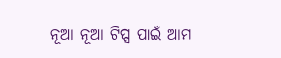ନୂଆ ନୂଆ ଟିପ୍ସ ପାଇଁ ଆମ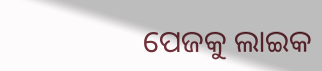ପେଜକୁ ଲାଇକ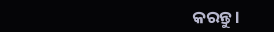କରନ୍ତୁ ।